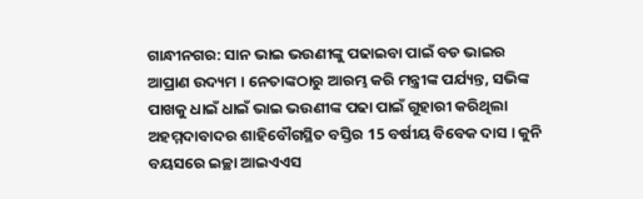ଗାନ୍ଧୀନଗର: ସାନ ଭାଇ ଭଉଣୀଙ୍କୁ ପଢାଇବା ପାଇଁ ବଡ ଭାଇର ଆପ୍ରାଣ ଉଦ୍ୟମ । ନେତାଙ୍କଠାରୁ ଆରମ୍ଭ କରି ମନ୍ତ୍ରୀଙ୍କ ପର୍ଯ୍ୟନ୍ତ, ସଭିଙ୍କ ପାଖକୁ ଧାଇଁ ଧାଇଁ ଭାଇ ଭଉଣୀଙ୍କ ପଢା ପାଇଁ ଗୁହାରୀ କରିଥିଲା ଅହମ୍ମଦାବାଦର ଶାହିବୌଗସ୍ଥିତ ବସ୍ତିର 15 ବର୍ଷୀୟ ବିବେକ ଦାସ । କୁନି ବୟସରେ ଇଚ୍ଛା ଆଇଏଏସ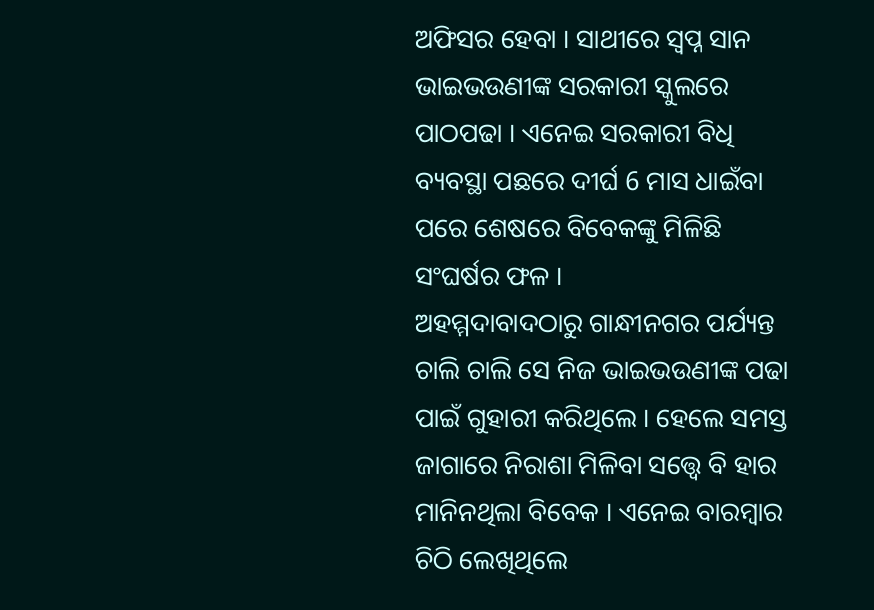ଅଫିସର ହେବା । ସାଥୀରେ ସ୍ବପ୍ନ ସାନ ଭାଇଭଉଣୀଙ୍କ ସରକାରୀ ସ୍କୁଲରେ ପାଠପଢା । ଏନେଇ ସରକାରୀ ବିଧି ବ୍ୟବସ୍ଥା ପଛରେ ଦୀର୍ଘ 6 ମାସ ଧାଇଁବା ପରେ ଶେଷରେ ବିବେକଙ୍କୁ ମିଳିଛି ସଂଘର୍ଷର ଫଳ ।
ଅହମ୍ମଦାବାଦଠାରୁ ଗାନ୍ଧୀନଗର ପର୍ଯ୍ୟନ୍ତ ଚାଲି ଚାଲି ସେ ନିଜ ଭାଇଭଉଣୀଙ୍କ ପଢା ପାଇଁ ଗୁହାରୀ କରିଥିଲେ । ହେଲେ ସମସ୍ତ ଜାଗାରେ ନିରାଶା ମିଳିବା ସତ୍ତ୍ବେ ବି ହାର ମାନିନଥିଲା ବିବେକ । ଏନେଇ ବାରମ୍ବାର ଚିଠି ଲେଖିଥିଲେ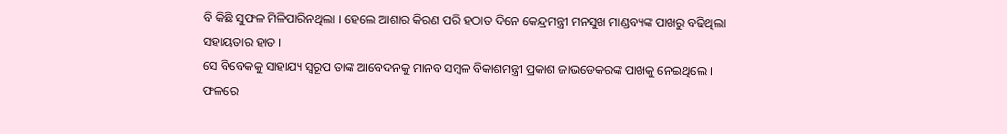ବି କିଛି ସୁଫଳ ମିଳିପାରିନଥିଲା । ହେଲେ ଆଶାର କିରଣ ପରି ହଠାତ ଦିନେ କେନ୍ଦ୍ରମନ୍ତ୍ରୀ ମନସୁଖ ମାଣ୍ଡବ୍ୟଙ୍କ ପାଖରୁ ବଢିଥିଲା ସହାୟତାର ହାତ ।
ସେ ବିବେକକୁ ସାହାଯ୍ୟ ସ୍ବରୂପ ତାଙ୍କ ଆବେଦନକୁ ମାନବ ସମ୍ବଳ ବିକାଶମନ୍ତ୍ରୀ ପ୍ରକାଶ ଜାଭଡେକରଙ୍କ ପାଖକୁ ନେଇଥିଲେ । ଫଳରେ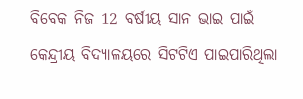ବିବେକ ନିଜ 12 ବର୍ଷୀୟ ସାନ ଭାଇ ପାଇଁ କେନ୍ଦ୍ରୀୟ ବିଦ୍ୟାଳୟରେ ସିଟଟିଏ ପାଇପାରିଥିଲା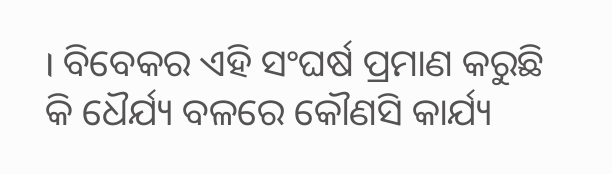। ବିବେକର ଏହି ସଂଘର୍ଷ ପ୍ରମାଣ କରୁଛି କି ଧୈର୍ଯ୍ୟ ବଳରେ କୌଣସି କାର୍ଯ୍ୟ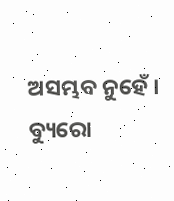ଅସମ୍ଭବ ନୁହେଁ ।
ବ୍ୟୁରୋ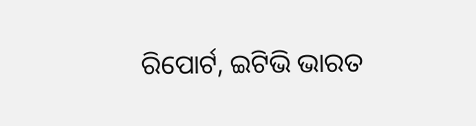ରିପୋର୍ଟ, ଇଟିଭି ଭାରତ